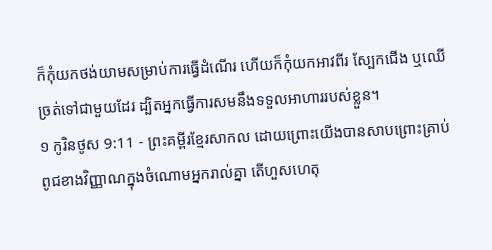ក៏កុំយកថង់យាមសម្រាប់ការធ្វើដំណើរ ហើយក៏កុំយកអាវពីរ ស្បែកជើង ឬឈើច្រត់ទៅជាមួយដែរ ដ្បិតអ្នកធ្វើការសមនឹងទទួលអាហាររបស់ខ្លួន។
១ កូរិនថូស 9:11 - ព្រះគម្ពីរខ្មែរសាកល ដោយព្រោះយើងបានសាបព្រោះគ្រាប់ពូជខាងវិញ្ញាណក្នុងចំណោមអ្នករាល់គ្នា តើហួសហេតុ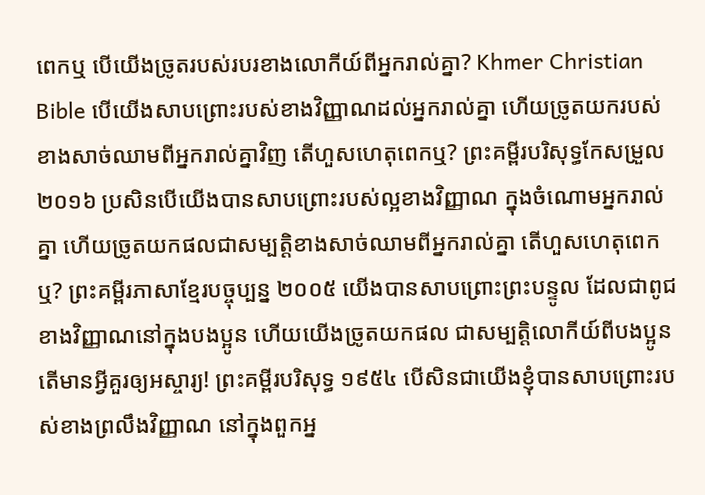ពេកឬ បើយើងច្រូតរបស់របរខាងលោកីយ៍ពីអ្នករាល់គ្នា? Khmer Christian Bible បើយើងសាបព្រោះរបស់ខាងវិញ្ញាណដល់អ្នករាល់គ្នា ហើយច្រូតយករបស់ខាងសាច់ឈាមពីអ្នករាល់គ្នាវិញ តើហួសហេតុពេកឬ? ព្រះគម្ពីរបរិសុទ្ធកែសម្រួល ២០១៦ ប្រសិនបើយើងបានសាបព្រោះរបស់ល្អខាងវិញ្ញាណ ក្នុងចំណោមអ្នករាល់គ្នា ហើយច្រូតយកផលជាសម្បត្តិខាងសាច់ឈាមពីអ្នករាល់គ្នា តើហួសហេតុពេកឬ? ព្រះគម្ពីរភាសាខ្មែរបច្ចុប្បន្ន ២០០៥ យើងបានសាបព្រោះព្រះបន្ទូល ដែលជាពូជខាងវិញ្ញាណនៅក្នុងបងប្អូន ហើយយើងច្រូតយកផល ជាសម្បត្តិលោកីយ៍ពីបងប្អូន តើមានអ្វីគួរឲ្យអស្ចារ្យ! ព្រះគម្ពីរបរិសុទ្ធ ១៩៥៤ បើសិនជាយើងខ្ញុំបានសាបព្រោះរបស់ខាងព្រលឹងវិញ្ញាណ នៅក្នុងពួកអ្ន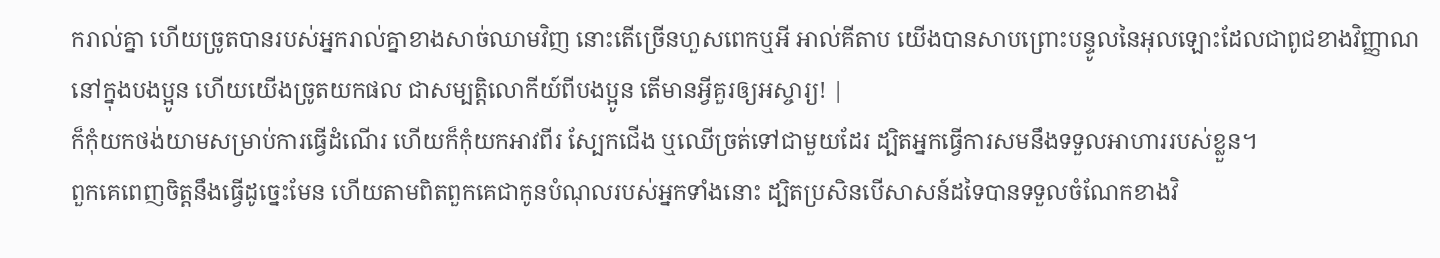ករាល់គ្នា ហើយច្រូតបានរបស់អ្នករាល់គ្នាខាងសាច់ឈាមវិញ នោះតើច្រើនហួសពេកឬអី អាល់គីតាប យើងបានសាបព្រោះបន្ទូលនៃអុលឡោះដែលជាពូជខាងវិញ្ញាណនៅក្នុងបងប្អូន ហើយយើងច្រូតយកផល ជាសម្បត្តិលោកីយ៍ពីបងប្អូន តើមានអ្វីគួរឲ្យអស្ចារ្យ! |
ក៏កុំយកថង់យាមសម្រាប់ការធ្វើដំណើរ ហើយក៏កុំយកអាវពីរ ស្បែកជើង ឬឈើច្រត់ទៅជាមួយដែរ ដ្បិតអ្នកធ្វើការសមនឹងទទួលអាហាររបស់ខ្លួន។
ពួកគេពេញចិត្តនឹងធ្វើដូច្នេះមែន ហើយតាមពិតពួកគេជាកូនបំណុលរបស់អ្នកទាំងនោះ ដ្បិតប្រសិនបើសាសន៍ដទៃបានទទួលចំណែកខាងវិ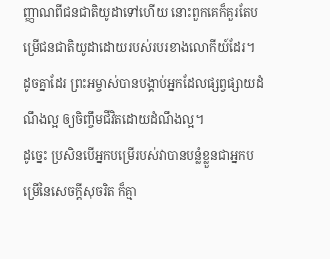ញ្ញាណពីជនជាតិយូដាទៅហើយ នោះពួកគេក៏គួរតែបម្រើជនជាតិយូដាដោយរបស់របរខាងលោកីយ៍ដែរ។
ដូចគ្នាដែរ ព្រះអម្ចាស់បានបង្គាប់អ្នកដែលផ្សព្វផ្សាយដំណឹងល្អ ឲ្យចិញ្ចឹមជីវិតដោយដំណឹងល្អ។
ដូច្នេះ ប្រសិនបើអ្នកបម្រើរបស់វាបានបន្លំខ្លួនជាអ្នកបម្រើនៃសេចក្ដីសុចរិត ក៏គ្មា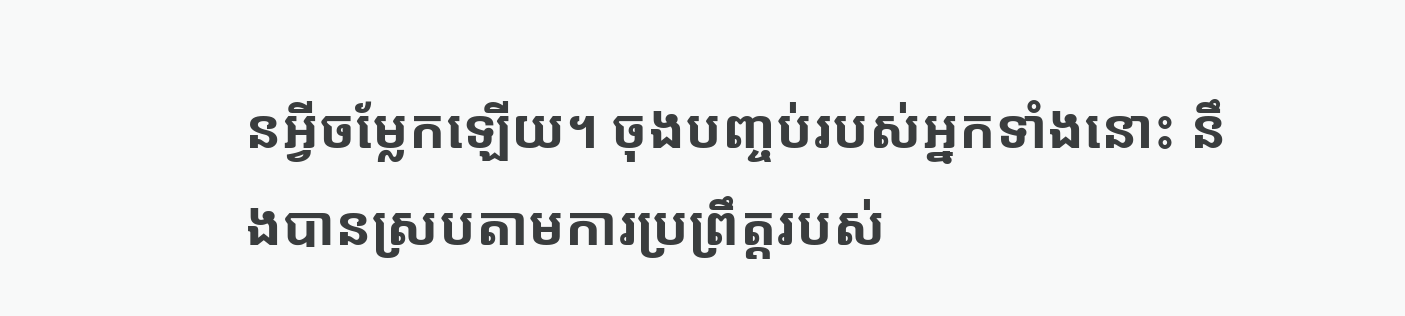នអ្វីចម្លែកឡើយ។ ចុងបញ្ចប់របស់អ្នកទាំងនោះ នឹងបានស្របតាមការប្រព្រឹត្តរបស់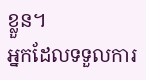ខ្លួន។
អ្នកដែលទទួលការ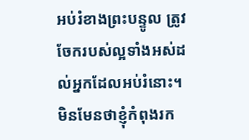អប់រំខាងព្រះបន្ទូល ត្រូវចែករបស់ល្អទាំងអស់ដល់អ្នកដែលអប់រំនោះ។
មិនមែនថាខ្ញុំកំពុងរក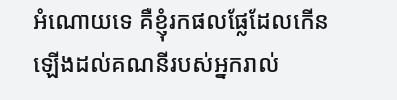អំណោយទេ គឺខ្ញុំរកផលផ្លែដែលកើនឡើងដល់គណនីរបស់អ្នករាល់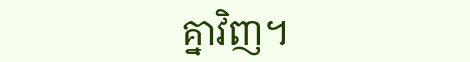គ្នាវិញ។